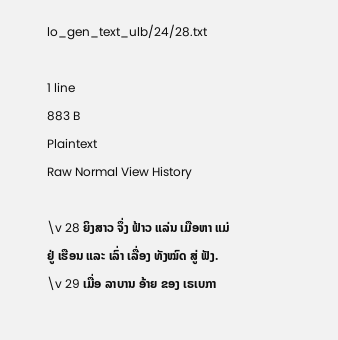lo_gen_text_ulb/24/28.txt

1 line
883 B
Plaintext
Raw Normal View History

\v 28 ຍິງສາວ ຈຶ່ງ ຟ້າວ ແລ່ນ ເມືອຫາ ແມ່ ຢູ່ ເຮືອນ ແລະ ເລົ່າ ເລື່ອງ ທັງໝົດ ສູ່ ຟັງ. \v 29 ເມື່ອ ລາບານ ອ້າຍ ຂອງ ເຣເບກາ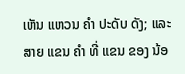ເຫັນ ແຫວນ ຄໍາ ປະດັບ ດັງ; ແລະ ສາຍ ແຂນ ຄໍາ ທີ່ ແຂນ ຂອງ ນ້ອ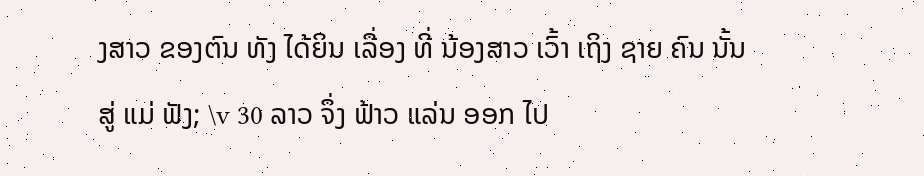ງສາວ ຂອງຕົນ ທັງ ໄດ້ຍິນ ເລື່ອງ ທີ່ ນ້ອງສາວ ເວົ້າ ເຖິງ ຊາຍ ຄົນ ນັ້ນ ສູ່ ແມ່ ຟັງ; \v 30 ລາວ ຈຶ່ງ ຟ້າວ ແລ່ນ ອອກ ໄປ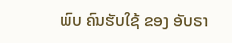ພົບ ຄົນຮັບໃຊ້ ຂອງ ອັບຣາ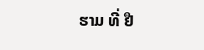ຮາມ ທີ່ ຢື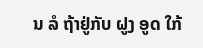ນ ລໍ ຖ້າຢູ່ກັບ ຝູງ ອູດ ໃກ້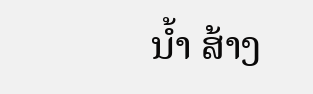ນ້ຳ ສ້າງ